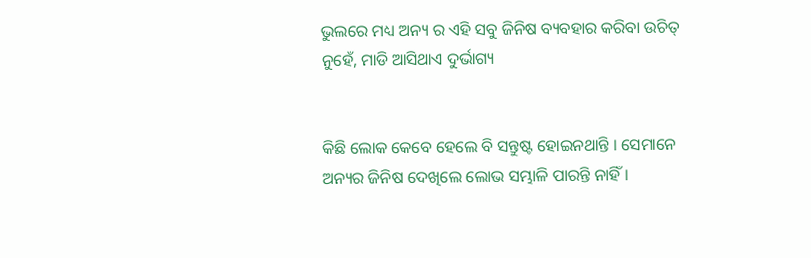ଭୁଲରେ ମଧ୍ୟ ଅନ୍ୟ ର ଏହି ସବୁ ଜିନିଷ ବ୍ୟବହାର କରିବା ଉଚିତ୍ ନୁହେଁ, ମାଡି ଆସିଥାଏ ଦୁର୍ଭାଗ୍ୟ


କିଛି ଲୋକ କେବେ ହେଲେ ବି ସନ୍ତୁଷ୍ଟ ହୋଇନଥାନ୍ତି । ସେମାନେ ଅନ୍ୟର ଜିନିଷ ଦେଖିଲେ ଲୋଭ ସମ୍ଭାଳି ପାରନ୍ତି ନାହିଁ ।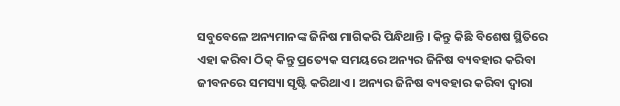ସବୁବେଳେ ଅନ୍ୟମାନଙ୍କ ଜିନିଷ ମାଗିକରି ପିନ୍ଧିଥାନ୍ତି । କିନ୍ତୁ କିଛି ବିଶେଷ ସ୍ଥିତିରେ ଏହା କରିବା ଠିକ୍ କିନ୍ତୁ ପ୍ରତ୍ୟେକ ସମୟରେ ଅନ୍ୟର ଜିନିଷ ବ୍ୟବହାର କରିବା ଜୀବନରେ ସମସ୍ୟା ସୃଷ୍ଟି କରିଥାଏ । ଅନ୍ୟର ଜିନିଷ ବ୍ୟବହାର କରିବା ଦ୍ବାରା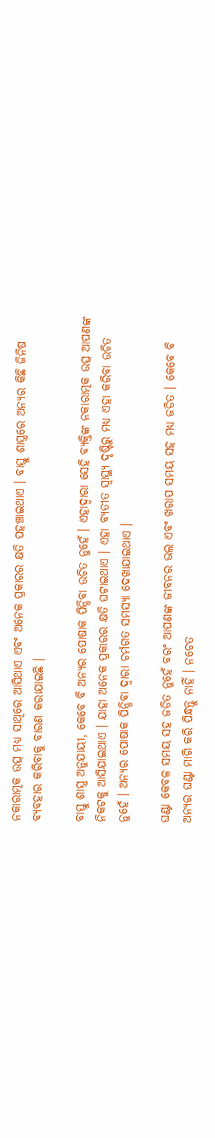ନକାରାତ୍ମକ ଉତ୍ସ ମଧ୍ୟ ସାଥିରେ ଆସିଥାଏ ଏବଂ ଅନେକ ପ୍ରକାରର କ୍ଷତି ପହଞ୍ଚାଇଥାଏ । ବାସ୍ତୁ ଶାସ୍ତ୍ରରେ ଅନ୍ୟର କିଛି ଜିନିଷ ବ୍ୟବହାର କରିବାକୁ ବାରଣ କରାଯାଇଛି ।

ବାସ୍ତୁ ଶାସ୍ତ୍ର ଅନୁଯାୟୀ, କେବେ ବି ଅନ୍ୟର ପୋଷାକ ପିନ୍ଧିବା ଉଚିତ ନୁହେଁ । ଏହାଦ୍ବାରା ସେହି ବ୍ୟକ୍ତିଙ୍କ ନକାରାତ୍ମକ ଉତ୍ସ ଆପଣଙ୍କ ନିକଟକୁ ଆସିଯାଇଥାଏ । ଯାହା ଅନେକ ପ୍ରକାରର କ୍ଷତି ଘଟାଇଥାଏ । ଏହା ବ୍ୟତୀତ ସ୍ବାସ୍ଥ୍ୟ ଦୃଷ୍ଟିରୁ ମଧ୍ୟ ଏହା କରିବା ଉଚିତ ନୁହେଁ । ଅନ୍ୟର ପୋଷାକ ପିନ୍ଧିବା ଦ୍ବାରା ଚର୍ମଗତ ସମସ୍ୟା ଦେଖାଯାଇଥାଏ ।

ଘଣ୍ଟା କେବଳ ସମୟ ସହ ଜଡିତ ନୁହେଁ ବରଂ ଆପଣଙ୍କ ଜୀବନର ଭଲ ଏବଂ ଖରାପ ସମୟ ସହ ମଧ୍ୟ ଜଡିତ । କେବେ ବି ଅନ୍ୟର ଘଣ୍ଟା ମାଗି କରି ପିନ୍ଧନ୍ତୁ ନାହିଁ । ନଚେତ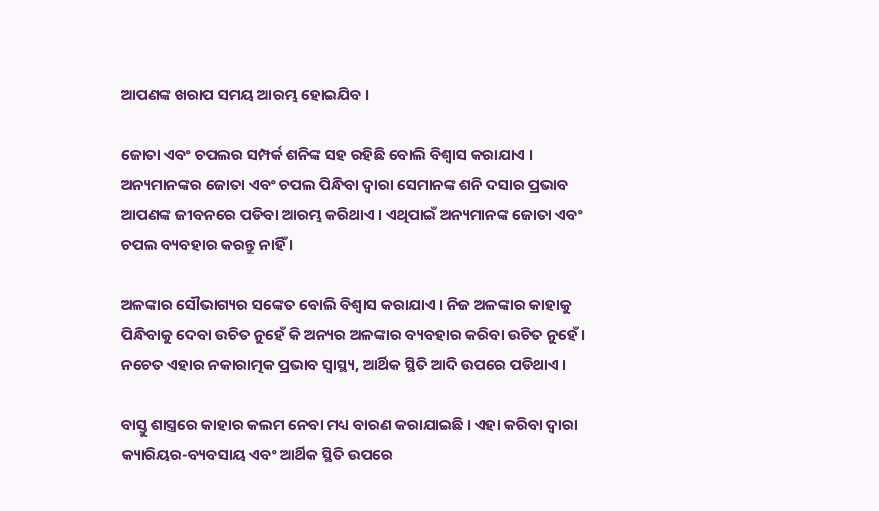ଆପଣଙ୍କ ଖରାପ ସମୟ ଆରମ୍ଭ ହୋଇଯିବ ।

ଜୋତା ଏବଂ ଚପଲର ସମ୍ପର୍କ ଶନିଙ୍କ ସହ ରହିଛି ବୋଲି ବିଶ୍ବାସ କରାଯାଏ । ଅନ୍ୟମାନଙ୍କର ଜୋତା ଏବଂ ଚପଲ ପିନ୍ଧିବା ଦ୍ବାରା ସେମାନଙ୍କ ଶନି ଦସାର ପ୍ରଭାବ ଆପଣଙ୍କ ଜୀବନରେ ପଡିବା ଆରମ୍ଭ କରିଥାଏ । ଏଥିପାଇଁ ଅନ୍ୟମାନଙ୍କ ଜୋତା ଏବଂ ଚପଲ ବ୍ୟବହାର କରନ୍ତୁ ନାହିଁ ।

ଅଳଙ୍କାର ସୌଭାଗ୍ୟର ସଙ୍କେତ ବୋଲି ବିଶ୍ବାସ କରାଯାଏ । ନିଜ ଅଳଙ୍କାର କାହାକୁ ପିନ୍ଧିବାକୁ ଦେବା ଉଚିତ ନୁହେଁ କି ଅନ୍ୟର ଅଳଙ୍କାର ବ୍ୟବହାର କରିବା ଉଚିତ ନୁହେଁ । ନଚେତ ଏହାର ନକାରାତ୍ମକ ପ୍ରଭାବ ସ୍ବାସ୍ଥ୍ୟ, ଆର୍ଥିକ ସ୍ଥିତି ଆଦି ଉପରେ ପଡିଥାଏ ।

ବାସ୍ତୁ ଶାସ୍ତ୍ରରେ କାହାର କଲମ ନେବା ମଧ୍ୟ ବାରଣ କରାଯାଇଛି । ଏହା କରିବା ଦ୍ବାରା କ୍ୟାରିୟର-ବ୍ୟବସାୟ ଏବଂ ଆର୍ଥିକ ସ୍ଥିତି ଉପରେ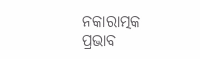ନକାରାତ୍ମକ ପ୍ରଭାବ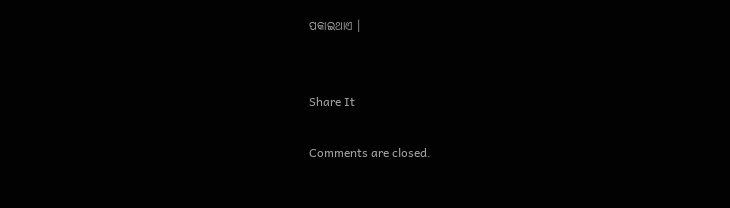ପକାଇଥାଏ ।


Share It

Comments are closed.